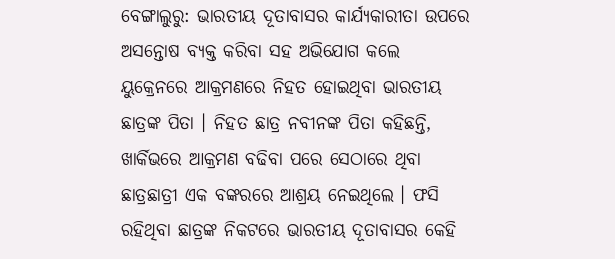ବେଙ୍ଗାଲୁରୁ: ଭାରତୀୟ ଦୂତାବାସର କାର୍ଯ୍ୟକାରୀତା ଉପରେ ଅସନ୍ତୋଷ ବ୍ୟକ୍ତ କରିବା ସହ ଅଭିଯୋଗ କଲେ ୟୁକ୍ରେନରେ ଆକ୍ରମଣରେ ନିହତ ହୋଇଥିବା ଭାରତୀୟ ଛାତ୍ରଙ୍କ ପିତା । ନିହତ ଛାତ୍ର ନବୀନଙ୍କ ପିତା କହିଛନ୍ତି, ଖାର୍କିଭରେ ଆକ୍ରମଣ ବଢିବା ପରେ ସେଠାରେ ଥିବା ଛାତ୍ରଛାତ୍ରୀ ଏକ ବଙ୍କରରେ ଆଶ୍ରୟ ନେଇଥିଲେ । ଫସି ରହିଥିବା ଛାତ୍ରଙ୍କ ନିକଟରେ ଭାରତୀୟ ଦୂତାବାସର କେହି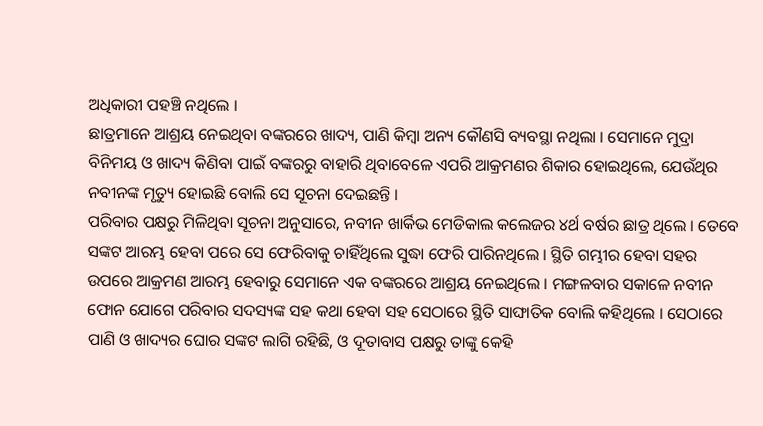ଅଧିକାରୀ ପହଞ୍ଚି ନଥିଲେ ।
ଛାତ୍ରମାନେ ଆଶ୍ରୟ ନେଇଥିବା ବଙ୍କରରେ ଖାଦ୍ୟ, ପାଣି କିମ୍ବା ଅନ୍ୟ କୌଣସି ବ୍ୟବସ୍ଥା ନଥିଲା । ସେମାନେ ମୁଦ୍ରା ବିନିମୟ ଓ ଖାଦ୍ୟ କିଣିବା ପାଇଁ ବଙ୍କରରୁ ବାହାରି ଥିବାବେଳେ ଏପରି ଆକ୍ରମଣର ଶିକାର ହୋଇଥିଲେ, ଯେଉଁଥିର ନବୀନଙ୍କ ମୃତ୍ୟୁ ହୋଇଛି ବୋଲି ସେ ସୂଚନା ଦେଇଛନ୍ତି ।
ପରିବାର ପକ୍ଷରୁ ମିଳିଥିବା ସୂଚନା ଅନୁସାରେ, ନବୀନ ଖାର୍କିଭ ମେଡିକାଲ କଲେଜର ୪ର୍ଥ ବର୍ଷର ଛାତ୍ର ଥିଲେ । ତେବେ ସଙ୍କଟ ଆରମ୍ଭ ହେବା ପରେ ସେ ଫେରିବାକୁ ଚାହିଁଥିଲେ ସୁଦ୍ଧା ଫେରି ପାରିନଥିଲେ । ସ୍ଥିତି ଗମ୍ଭୀର ହେବା ସହର ଉପରେ ଆକ୍ରମଣ ଆରମ୍ଭ ହେବାରୁ ସେମାନେ ଏକ ବଙ୍କରରେ ଆଶ୍ରୟ ନେଇଥିଲେ । ମଙ୍ଗଳବାର ସକାଳେ ନବୀନ ଫୋନ ଯୋଗେ ପରିବାର ସଦସ୍ୟଙ୍କ ସହ କଥା ହେବା ସହ ସେଠାରେ ସ୍ଥିତି ସାଙ୍ଘାତିକ ବୋଲି କହିଥିଲେ । ସେଠାରେ ପାଣି ଓ ଖାଦ୍ୟର ଘୋର ସଙ୍କଟ ଲାଗି ରହିଛି, ଓ ଦୂତାବାସ ପକ୍ଷରୁ ତାଙ୍କୁ କେହି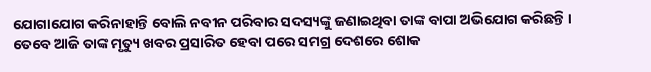ଯୋଗାଯୋଗ କରିନାହାନ୍ତି ବୋଲି ନବୀନ ପରିବାର ସଦସ୍ୟଙ୍କୁ ଜଣାଇଥିବା ତାଙ୍କ ବାପା ଅଭିଯୋଗ କରିଛନ୍ତି ।
ତେବେ ଆଜି ତାଙ୍କ ମୃତ୍ୟୁ ଖବର ପ୍ରସାରିତ ହେବା ପରେ ସମଗ୍ର ଦେଶରେ ଶୋକ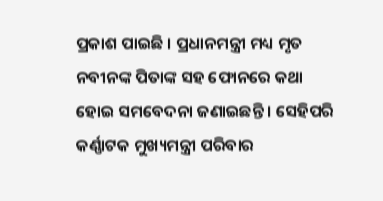ପ୍ରକାଶ ପାଇଛି । ପ୍ରଧାନମନ୍ତ୍ରୀ ମଧ୍ୟ ମୃତ ନବୀନଙ୍କ ପିତାଙ୍କ ସହ ଫୋନରେ କଥା ହୋଇ ସମବେଦନା ଜଣାଇଛନ୍ତି । ସେହିପରି କର୍ଣ୍ଣାଟକ ମୁଖ୍ୟମନ୍ତ୍ରୀ ପରିବାର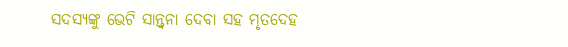ସଦସ୍ୟଙ୍କୁ ଭେଟି ସାନ୍ତ୍ବନା ଦେବା ସହ ମୃତଦେହ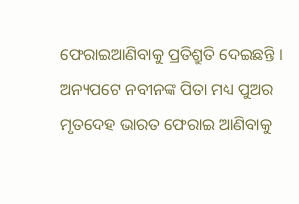ଫେରାଇଆଣିବାକୁ ପ୍ରତିଶ୍ରୁତି ଦେଇଛନ୍ତି । ଅନ୍ୟପଟେ ନବୀନଙ୍କ ପିତା ମଧ୍ୟ ପୁଅର ମୃତଦେହ ଭାରତ ଫେରାଇ ଆଣିବାକୁ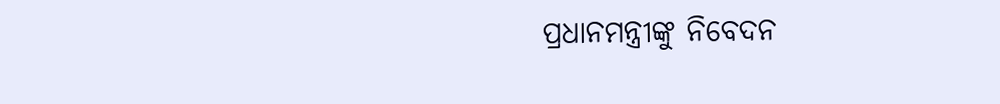ପ୍ରଧାନମନ୍ତ୍ରୀଙ୍କୁ ନିବେଦନ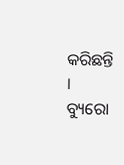କରିଛନ୍ତି ।
ବ୍ୟୁରୋ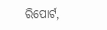ରିପୋର୍ଟ,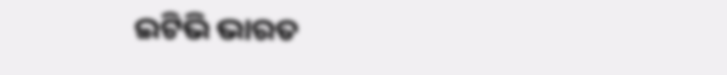ଇଟିଭି ଭାରତ